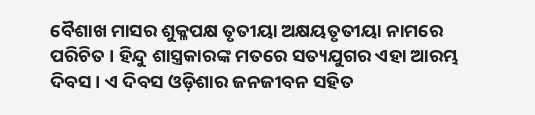ବୈଶାଖ ମାସର ଶୁକ୍ଳପକ୍ଷ ତୃତୀୟା ଅକ୍ଷୟତୃତୀୟା ନାମରେ ପରିଚିତ । ହିନ୍ଦୁ ଶାସ୍ତ୍ରକାରଙ୍କ ମତରେ ସତ୍ୟଯୁଗର ଏହା ଆରମ୍ଭ ଦିବସ । ଏ ଦିବସ ଓଡ଼ିଶାର ଜନଜୀବନ ସହିତ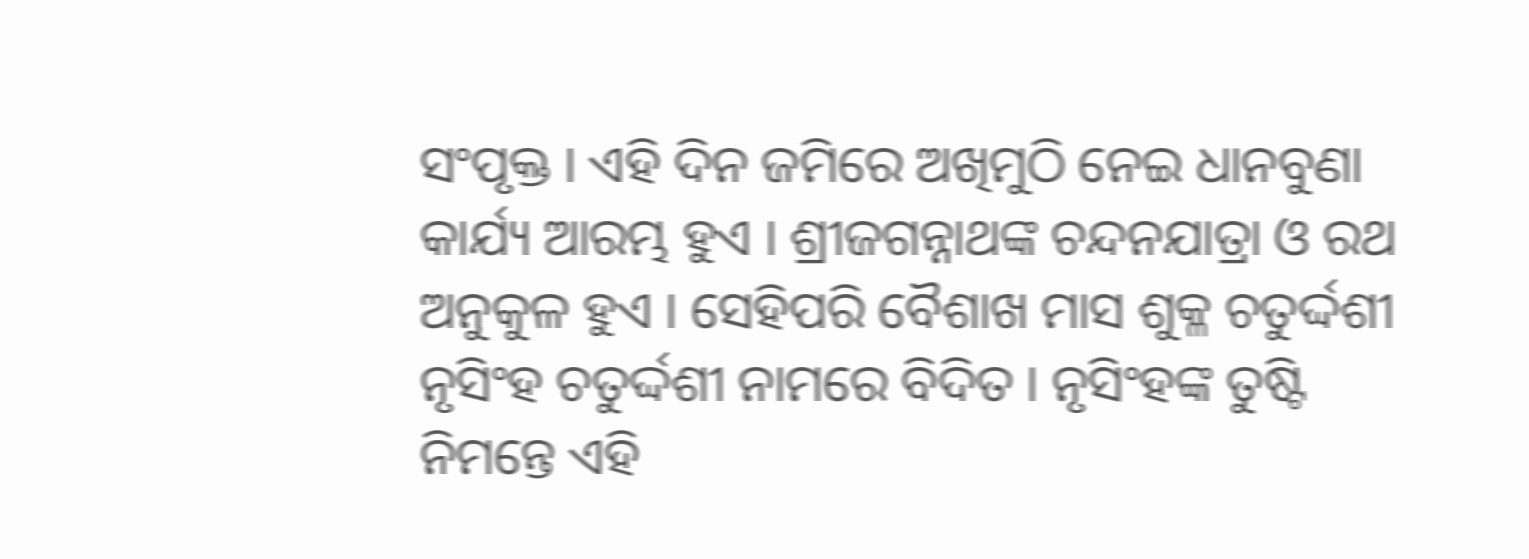ସଂପୃକ୍ତ । ଏହି ଦିନ ଜମିରେ ଅଖିମୁଠି ନେଇ ଧାନବୁଣା କାର୍ଯ୍ୟ ଆରମ୍ଭ ହୁଏ । ଶ୍ରୀଜଗନ୍ନାଥଙ୍କ ଚନ୍ଦନଯାତ୍ରା ଓ ରଥ ଅନୁକୁଳ ହୁଏ । ସେହିପରି ବୈଶାଖ ମାସ ଶୁକ୍ଳ ଚତୁର୍ଦ୍ଦଶୀ ନୃସିଂହ ଚତୁର୍ଦ୍ଦଶୀ ନାମରେ ବିଦିତ । ନୃସିଂହଙ୍କ ତୁଷ୍ଟି ନିମନ୍ତେ ଏହି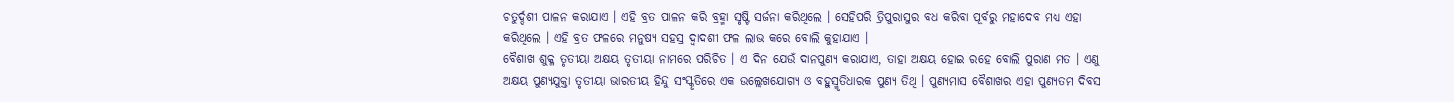ଚତୁର୍ଦ୍ଦଶୀ ପାଳନ କରାଯାଏ । ଏହି ବ୍ରତ ପାଳନ କରି ବ୍ରହ୍ମା ସୃଷ୍ଟି ସର୍ଜନା କରିଥିଲେ । ସେହିପରି ତ୍ରିପୁରାସୁର ବଧ କରିବା ପୂର୍ବରୁ ମହାଦେବ ମଧ୍ୟ ଏହା କରିଥିଲେ । ଏହି ବ୍ରତ ଫଳରେ ମନୁଷ୍ୟ ସହସ୍ର ଦ୍ୱାଦଶୀ ଫଳ ଲାଭ କରେ ବୋଲି କୁହାଯାଏ ।
ବୈଶାଖ ଶୁକ୍ଳ ତୃତୀୟା ଅକ୍ଷୟ ତୃତୀୟା ନାମରେ ପରିଚିତ । ଏ ଦିନ ଯେଉଁ ଦାନପୁଣ୍ୟ କରାଯାଏ, ତାହା ଅକ୍ଷୟ ହୋଇ ରହେ ବୋଲି ପୁରାଣ ମତ । ଏଣୁ ଅକ୍ଷୟ ପୁଣ୍ୟଯୁକ୍ତା ତୃତୀୟା ଭାରତୀୟ ହିନ୍ଦୁ ସଂସ୍କୃତିରେ ଏକ ଉଲ୍ଲେଖଯୋଗ୍ୟ ଓ ବହୁସ୍ମୃତିଧାରକ ପୁଣ୍ୟ ତିଥି । ପୁଣ୍ୟମାସ ବୈଶାଖର ଏହା ପୁଣ୍ୟତମ ଦିବସ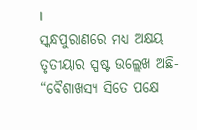।
ସ୍କନ୍ଧପୁରାଣରେ ମଧ୍ୟ ଅକ୍ଷୟ ତୃତୀୟାର ସ୍ପଷ୍ଟ ଉଲ୍ଲେଖ ଅଛି- “ବୈଶାଖସ୍ୟ ସିତେ ପକ୍ଷେ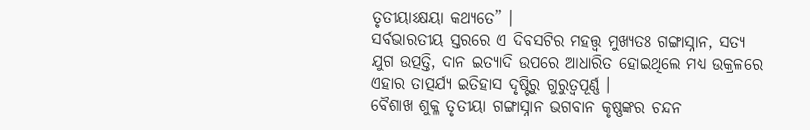ତୃତୀୟାଽକ୍ଷୟା କଥ୍ୟତେ” ।
ସର୍ବଭାରତୀୟ ସ୍ତରରେ ଏ ଦିବସଟିର ମହତ୍ତ୍ୱ ମୁଖ୍ୟତଃ ଗଙ୍ଗାସ୍ନାନ, ସତ୍ୟ ଯୁଗ ଉତ୍ପତ୍ତି, ଦାନ ଇତ୍ୟାଦି ଉପରେ ଆଧାରିତ ହୋଇଥିଲେ ମଧ୍ୟ ଉକ୍ରଳରେ ଏହାର ତାତ୍ପର୍ଯ୍ୟ ଇତିହାସ ଦୃଷ୍ଟିରୁ ଗୁରୁତ୍ୱପୂର୍ଣ୍ଣ ।
ବୈଶାଖ ଶୁକ୍ଳ ତୃତୀୟା ଗଙ୍ଗାସ୍ନାନ ଭଗବାନ କୃଷ୍ଣଙ୍କର ଚନ୍ଦନ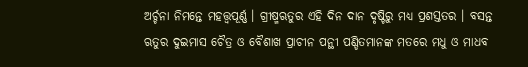ଅର୍ଚ୍ଚନା ନିମନ୍ତେ ମହତ୍ତ୍ୱପୂର୍ଣ୍ଣ । ଗ୍ରୀଷ୍ମଋତୁର ଏହି ଦିନ ଦାନ ଦୃଷ୍ଟିରୁ ମଧ୍ୟ ପ୍ରଶସ୍ତତର । ବସନ୍ତ ଋତୁର ଦୁଇମାସ ଚୈତ୍ର ଓ ବୈଶାଖ ପ୍ରାଚୀନ ପନ୍ଥୀ ପଣ୍ଡିତମାନଙ୍କ ମତରେ ମଧୁ ଓ ମାଧବ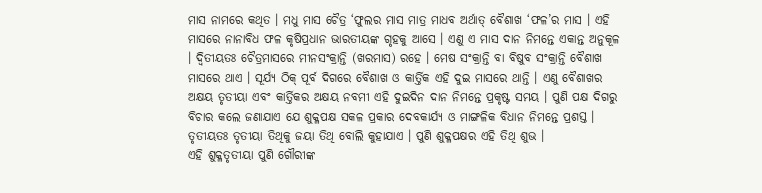ମାସ ନାମରେ କଥିତ । ମଧୁ ମାସ ଚୈତ୍ର ‘ଫୁଲର ମାସ ମାତ୍ର ମାଧବ ଅର୍ଥାତ୍ ବୈଶାଖ ‘ଫଳ’ର ମାସ । ଏହି ମାସରେ ନାନାବିଧ ଫଳ କୃଷିପ୍ରଧାନ ଭାରତୀୟଙ୍କ ଗୃହକୁ ଆସେ । ଏଣୁ ଏ ମାସ ଦାନ ନିମନ୍ତେ ଏକାନ୍ତ ଅନୁକୂଳ । ଦ୍ୱିତୀୟତଃ ଚୈତ୍ରମାସରେ ମୀନସଂକ୍ରାନ୍ତି (ଖରମାସ) ରହେ । ମେଷ ସଂକ୍ରାନ୍ତି ବା ବିଷୁବ ସଂକ୍ରାନ୍ତି ବୈଶାଖ ମାସରେ ଥାଏ । ସୂର୍ଯ୍ୟ ଠିକ୍ ପୂର୍ବ ଦିଗରେ ବୈଶାଖ ଓ କାର୍ତ୍ତିକ ଏହି ଦୁଇ ମାସରେ ଥାନ୍ତି । ଏଣୁ ବୈଶାଖର ଅକ୍ଷୟ ତୃତୀୟା ଏବଂ କାର୍ତ୍ତିକର ଅକ୍ଷୟ ନବମୀ ଏହି ଦୁଇଦିନ ଦାନ ନିମନ୍ତେ ପ୍ରକୃଷ୍ଟ ସମୟ । ପୁଣି ପକ୍ଷ ଦିଗରୁ ବିଚାର କଲେ ଜଣାଯାଏ ଯେ ଶୁକ୍ଳପକ୍ଷ ସକଳ ପ୍ରକାର ଦେବକାର୍ଯ୍ୟ ଓ ମାଙ୍ଗଳିକ ବିଧାନ ନିମନ୍ତେ ପ୍ରଶସ୍ତ । ତୃତୀୟତଃ ତୃତୀୟା ତିଥିକୁ ଜୟା ତିଥି ବୋଲି କୁହାଯାଏ । ପୁଣି ଶୁକ୍ଳପକ୍ଷର ଏହି ତିଥି ଶୁଭ ।
ଏହି ଶୁକ୍ଳତୃତୀୟା ପୁଣି ଗୌରୀଙ୍କ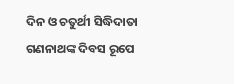ଦିନ ଓ ଚତୁର୍ଥୀ ସିଦ୍ଧିଦାତା ଗଣନାଥଙ୍କ ଦିବସ ରୂପେ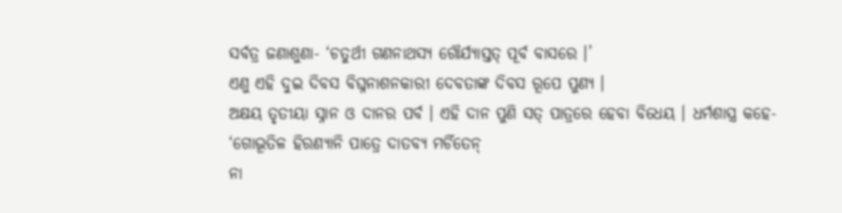ସର୍ବତ୍ର ଜଣାଶୁଣା- ‘ଚତୁର୍ଥୀ ଗଣନାଥସ୍ୟ ଗୌର୍ଯ୍ୟାସ୍ତତ୍ ପୂର୍ବ ବାସରେ ।’
ଏଣୁ ଏହି ଦୁଇ ଦିବସ ବିଘ୍ନନାଶନକାରୀ ଦେବତାଙ୍କ ଦିବସ ରୂପେ ପୁଣ୍ୟ ।
ଅକ୍ଷୟ ତୃତୀୟା ସ୍ନାନ ଓ ଦାନର ପର୍ବ । ଏହି ଦାନ ପୁଣି ସତ୍ ପାତ୍ରରେ ହେବା ବିଧେୟ । ଧର୍ମଶାସ୍ତ୍ର କହେ-
‘ଗୋଭୂତିଳ ହିରଣ୍ୟାନି ପାତ୍ରେ ଦାତବ୍ୟ ମର୍ଚିତେନ୍
ନା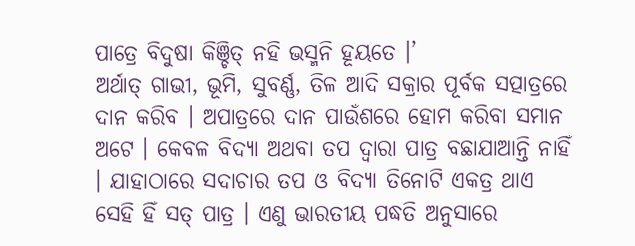ପାତ୍ରେ ବିଦୁଷା କିଞ୍ଚିତ୍ ନହି ଭସ୍ମନି ହୂୟତେ ।’
ଅର୍ଥାତ୍ ଗାଭୀ, ଭୂମି, ସୁବର୍ଣ୍ଣ, ତିଳ ଆଦି ସକ୍ରାର ପୂର୍ବକ ସତ୍ପାତ୍ରରେ ଦାନ କରିବ । ଅପାତ୍ରରେ ଦାନ ପାଉଁଶରେ ହୋମ କରିବା ସମାନ ଅଟେ । କେବଳ ବିଦ୍ୟା ଅଥବା ତପ ଦ୍ୱାରା ପାତ୍ର ବଛାଯାଆନ୍ତି ନାହିଁ । ଯାହାଠାରେ ସଦାଚାର ତପ ଓ ବିଦ୍ୟା ତିନୋଟି ଏକତ୍ର ଥାଏ ସେହି ହିଁ ସତ୍ ପାତ୍ର । ଏଣୁ ଭାରତୀୟ ପଦ୍ଧତି ଅନୁସାରେ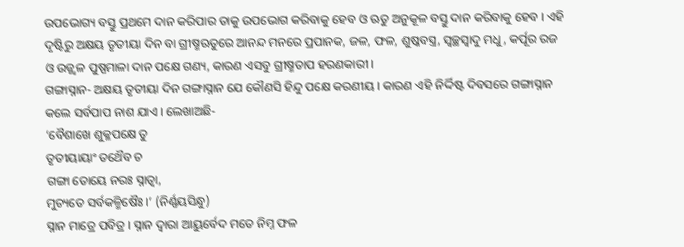ଉପଭୋଗ୍ୟ ବସ୍ତୁ ପ୍ରଥମେ ଦାନ କରିପାର ତାକୁ ଉପଭୋଗ କରିବାକୁ ହେବ ଓ ଋତୁ ଅନୁକୂଳ ବସ୍ତୁ ଦାନ କରିବାକୁ ହେବ । ଏହି ଦୃଷ୍ଟିରୁ ଅକ୍ଷୟ ତୃତୀୟା ଦିନ ବା ଗ୍ରୀଷ୍ମଋତୁରେ ଆନନ୍ଦ ମନରେ ପ୍ରପାନକ, ଜଳ, ଫଳ, ଶୁଷ୍କବସ୍ତ୍ର, ସ୍ୱଚ୍ଛସ୍ୱାଦୁ ମଧୁ, କର୍ପୂର ରଜ ଓ ଉଜ୍ଜ୍ୱଳ ପୁଷ୍ପମାଳା ଦାନ ପକ୍ଷେ ଗଣ୍ୟ, କାରଣ ଏସବୁ ଗ୍ରୀଷ୍ମତାପ ହରଣକାରୀ ।
ଗଙ୍ଗାସ୍ନାନ- ଅକ୍ଷୟ ତୃତୀୟା ଦିନ ଗଙ୍ଗାସ୍ନାନ ଯେ କୌଣସି ହିନ୍ଦୁ ପକ୍ଷେ କରଣୀୟ । କାରଣ ଏହି ନିର୍ଦ୍ଦିଷ୍ଟ ଦିବସରେ ଗଙ୍ଗାସ୍ନାନ କଲେ ସର୍ବପାପ ନାଶ ଯାଏ । ଲେଖାଅଛି-
‘ବୈଶାଖେ ଶୁକ୍ଳପକ୍ଷେ ତୁ
ତୃତୀୟାୟାଂ ତଥୈବ ଚ
ଗଙ୍ଗା ତୋୟେ ନରଃ ସ୍ନାତ୍ୱା,
ମୁଚ୍ୟତେ ସର୍ବକଳ୍ମିଷୈଃ ।’ (ନିର୍ଣ୍ଣୟସିନ୍ଧୁ)
ସ୍ନାନ ମାତ୍ରେ ପବିତ୍ର । ସ୍ନାନ ଦ୍ୱାରା ଆୟୁର୍ବେଦ ମତେ ନିମ୍ନ ଫଳ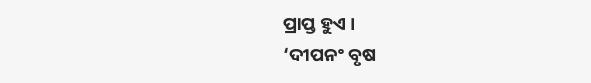ପ୍ରାପ୍ତ ହୁଏ ।
‘ଦୀପନଂ ବୃଷ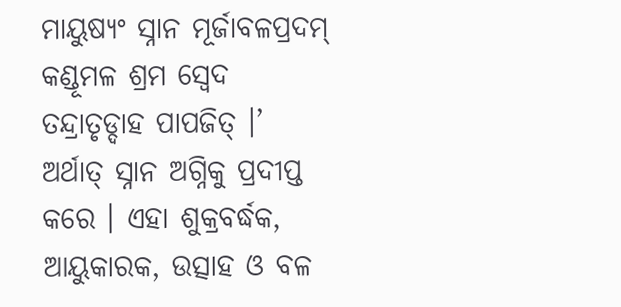ମାୟୁଷ୍ୟଂ ସ୍ନାନ ମୂର୍ଜାବଳପ୍ରଦମ୍
କଣ୍ଡୂମଳ ଶ୍ରମ ସ୍ୱେଦ ତନ୍ଦ୍ରାତୃଡ୍ଦାହ ପାପଜିତ୍ ।’
ଅର୍ଥାତ୍ ସ୍ନାନ ଅଗ୍ନିକୁ ପ୍ରଦୀପ୍ତ କରେ । ଏହା ଶୁକ୍ରବର୍ଦ୍ଧକ, ଆୟୁକାରକ, ଉତ୍ସାହ ଓ ବଳ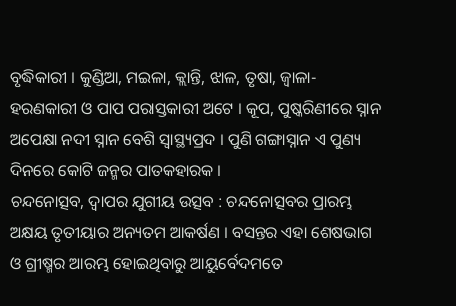ବୃଦ୍ଧିକାରୀ । କୁଣ୍ଡିଆ, ମଇଳା, କ୍ଲାନ୍ତି, ଝାଳ, ତୃଷା, ଜ୍ୱାଳା- ହରଣକାରୀ ଓ ପାପ ପରାସ୍ତକାରୀ ଅଟେ । କୂପ, ପୁଷ୍କରିଣୀରେ ସ୍ନାନ ଅପେକ୍ଷା ନଦୀ ସ୍ନାନ ବେଶି ସ୍ୱାସ୍ଥ୍ୟପ୍ରଦ । ପୁଣି ଗଙ୍ଗାସ୍ନାନ ଏ ପୁଣ୍ୟ ଦିନରେ କୋଟି ଜନ୍ମର ପାତକହାରକ ।
ଚନ୍ଦନୋତ୍ସବ, ଦ୍ୱାପର ଯୁଗୀୟ ଉତ୍ସବ : ଚନ୍ଦନୋତ୍ସବର ପ୍ରାରମ୍ଭ ଅକ୍ଷୟ ତୃତୀୟାର ଅନ୍ୟତମ ଆକର୍ଷଣ । ବସନ୍ତର ଏହା ଶେଷଭାଗ ଓ ଗ୍ରୀଷ୍ମର ଆରମ୍ଭ ହୋଇଥିବାରୁ ଆୟୁର୍ବେଦମତେ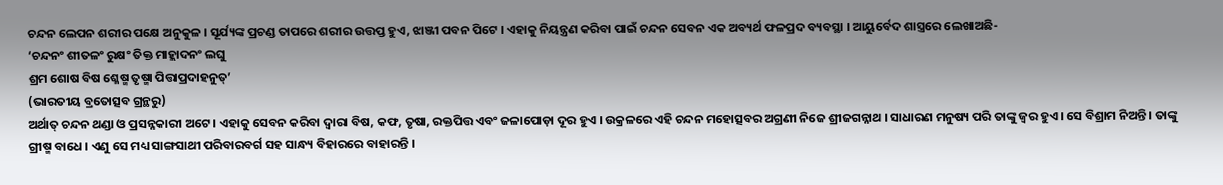ଚନ୍ଦନ ଲେପନ ଶରୀର ପକ୍ଷେ ଅନୁକୁଳ । ସୂର୍ଯ୍ୟଙ୍କ ପ୍ରଚଣ୍ଡ ତାପରେ ଶରୀର ଉତ୍ତପ୍ତ ହୁଏ, ଝାଞ୍ଜୀ ପବନ ପିଟେ । ଏହାକୁ ନିୟନ୍ତ୍ରଣ କରିବା ପାଇଁ ଚନ୍ଦନ ସେବନ ଏକ ଅବ୍ୟର୍ଥ ଫଳପ୍ରଦ ବ୍ୟବସ୍ଥା । ଆୟୁର୍ବେଦ ଶାସ୍ତ୍ରରେ ଲେଖାଅଛି-
‘ଚନ୍ଦନଂ ଶୀତଳଂ ରୁକ୍ଷଂ ତିକ୍ତ ମାହ୍ଲାଦନଂ ଲଘୁ
ଶ୍ରମ ଶୋଷ ବିଷ ଶ୍ଳେଷ୍ମ ତୃଷ୍ମା ପିତ୍ତାପ୍ରଦାହନୁତ୍’
(ଭାରତୀୟ ବ୍ରତୋତ୍ସବ ଗ୍ରନ୍ଥରୁ)
ଅର୍ଥାତ୍ ଚନ୍ଦନ ଥଣ୍ଡା ଓ ପ୍ରସନ୍ନକାରୀ ଅଟେ । ଏହାକୁ ସେବନ କରିବା ଦ୍ୱାରା ବିଷ, କଫ, ତୃଷା, ରକ୍ତପିତ୍ତ ଏବଂ ଜଳାପୋଡ଼ା ଦୂର ହୁଏ । ଉକ୍ରଳରେ ଏହି ଚନ୍ଦନ ମହୋତ୍ସବର ଅଗ୍ରଣୀ ନିଜେ ଶ୍ରୀଜଗନ୍ନାଥ । ସାଧାରଣ ମନୁଷ୍ୟ ପରି ତାଙ୍କୁ ଜ୍ୱର ହୁଏ । ସେ ବିଶ୍ରାମ ନିଅନ୍ତି । ତାଙ୍କୁ ଗ୍ରୀଷ୍ମ ବାଧେ । ଏଣୁ ସେ ମଧ୍ୟ ସାଙ୍ଗସାଥୀ ପରିବାରବର୍ଗ ସହ ସାନ୍ଧ୍ୟ ବିହାରରେ ବାହାରନ୍ତି ।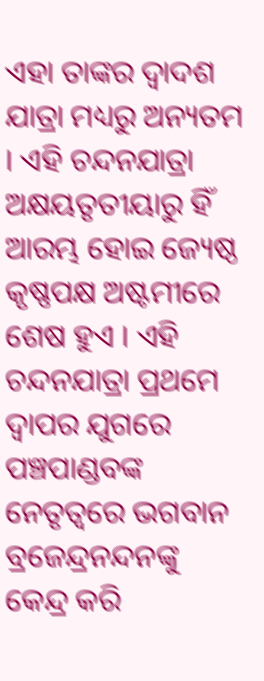ଏହା ତାଙ୍କର ଦ୍ୱାଦଶ ଯାତ୍ରା ମଧ୍ୟରୁ ଅନ୍ୟତମ । ଏହି ଚନ୍ଦନଯାତ୍ରା ଅକ୍ଷୟତୃତୀୟାରୁ ହିଁ ଆରମ୍ଭ ହୋଇ ଜ୍ୟେଷ୍ଠ କୃଷ୍ଣପକ୍ଷ ଅଷ୍ଟମୀରେ ଶେଷ ହୁଏ । ଏହି ଚନ୍ଦନଯାତ୍ରା ପ୍ରଥମେ ଦ୍ୱାପର ଯୁଗରେ ପଞ୍ଚପାଣ୍ଡବଙ୍କ ନେତୃତ୍ୱରେ ଭଗବାନ ବ୍ରଜେନ୍ଦ୍ରନନ୍ଦନଙ୍କୁ କେନ୍ଦ୍ର କରି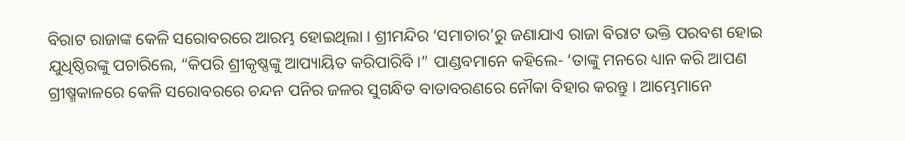ବିରାଟ ରାଜାଙ୍କ କେଳି ସରୋବରରେ ଆରମ୍ଭ ହୋଇଥିଲା । ଶ୍ରୀମନ୍ଦିର ‘ସମାଚାର’ରୁ ଜଣାଯାଏ ରାଜା ବିରାଟ ଭକ୍ତି ପରବଶ ହୋଇ ଯୁଧିଷ୍ଠିରଙ୍କୁ ପଚାରିଲେ, “କିପରି ଶ୍ରୀକୃଷ୍ଣଙ୍କୁ ଆପ୍ୟାୟିତ କରିପାରିବି ।” ପାଣ୍ଡବମାନେ କହିଲେ- ‘ତାଙ୍କୁ ମନରେ ଧ୍ୟାନ କରି ଆପଣ ଗ୍ରୀଷ୍ମକାଳରେ କେଳି ସରୋବରରେ ଚନ୍ଦନ ପନିର ଜଳର ସୁଗନ୍ଧିତ ବାତାବରଣରେ ନୌକା ବିହାର କରନ୍ତୁ । ଆମ୍ଭେମାନେ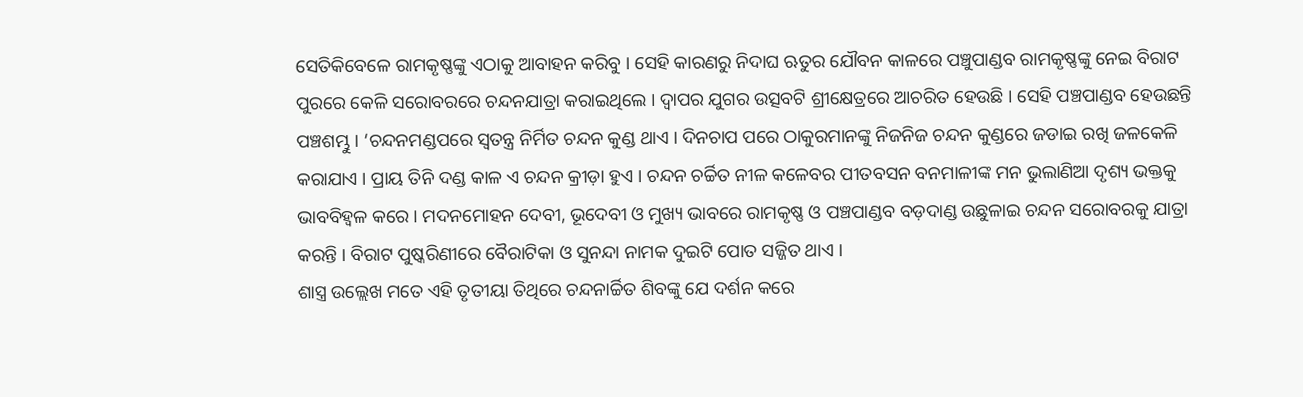ସେତିକିବେଳେ ରାମକୃଷ୍ଣଙ୍କୁ ଏଠାକୁ ଆବାହନ କରିବୁ । ସେହି କାରଣରୁ ନିଦାଘ ଋତୁର ଯୌବନ କାଳରେ ପଞ୍ଚୁପାଣ୍ଡବ ରାମକୃଷ୍ଣଙ୍କୁ ନେଇ ବିରାଟ ପୁରରେ କେଳି ସରୋବରରେ ଚନ୍ଦନଯାତ୍ରା କରାଇଥିଲେ । ଦ୍ୱାପର ଯୁଗର ଉତ୍ସବଟି ଶ୍ରୀକ୍ଷେତ୍ରରେ ଆଚରିତ ହେଉଛି । ସେହି ପଞ୍ଚପାଣ୍ଡବ ହେଉଛନ୍ତି ପଞ୍ଚଶମ୍ଭୁ । ‘ଚନ୍ଦନମଣ୍ଡପରେ ସ୍ୱତନ୍ତ୍ର ନିର୍ମିତ ଚନ୍ଦନ କୁଣ୍ଡ ଥାଏ । ଦିନଚାପ ପରେ ଠାକୁରମାନଙ୍କୁ ନିଜନିଜ ଚନ୍ଦନ କୁଣ୍ଡରେ ଜଡାଇ ରଖି ଜଳକେଳି କରାଯାଏ । ପ୍ରାୟ ତିନି ଦଣ୍ଡ କାଳ ଏ ଚନ୍ଦନ କ୍ରୀଡ଼ା ହୁଏ । ଚନ୍ଦନ ଚର୍ଚ୍ଚିତ ନୀଳ କଳେବର ପୀତବସନ ବନମାଳୀଙ୍କ ମନ ଭୁଲାଣିଆ ଦୃଶ୍ୟ ଭକ୍ତକୁ ଭାବବିହ୍ୱଳ କରେ । ମଦନମୋହନ ଦେବୀ, ଭୂଦେବୀ ଓ ମୁଖ୍ୟ ଭାବରେ ରାମକୃଷ୍ଣ ଓ ପଞ୍ଚପାଣ୍ଡବ ବଡ଼ଦାଣ୍ଡ ଉଛୁଳାଇ ଚନ୍ଦନ ସରୋବରକୁ ଯାତ୍ରା କରନ୍ତି । ବିରାଟ ପୁଷ୍କରିଣୀରେ ବୈରାଟିକା ଓ ସୁନନ୍ଦା ନାମକ ଦୁଇଟି ପୋତ ସଜ୍ଜିତ ଥାଏ ।
ଶାସ୍ତ୍ର ଉଲ୍ଲେଖ ମତେ ଏହି ତୃତୀୟା ତିଥିରେ ଚନ୍ଦନାର୍ଚ୍ଚିତ ଶିବଙ୍କୁ ଯେ ଦର୍ଶନ କରେ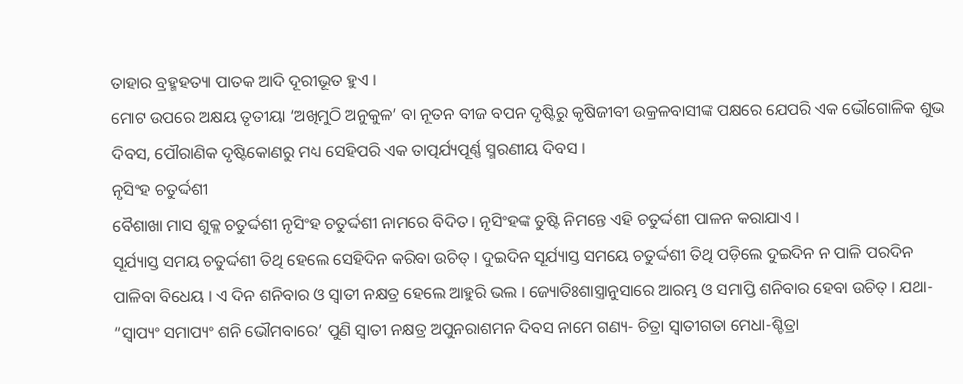ତାହାର ବ୍ରହ୍ମହତ୍ୟା ପାତକ ଆଦି ଦୂରୀଭୂତ ହୁଏ ।
ମୋଟ ଉପରେ ଅକ୍ଷୟ ତୃତୀୟା ‘ଅଖିମୁଠି ଅନୁକୁଳ’ ବା ନୂତନ ବୀଜ ବପନ ଦୃଷ୍ଟିରୁ କୃଷିଜୀବୀ ଉକ୍ରଳବାସୀଙ୍କ ପକ୍ଷରେ ଯେପରି ଏକ ଭୌଗୋଳିକ ଶୁଭ ଦିବସ, ପୌରାଣିକ ଦୃଷ୍ଟିକୋଣରୁ ମଧ୍ୟ ସେହିପରି ଏକ ତାତ୍ପର୍ଯ୍ୟପୂର୍ଣ୍ଣ ସ୍ମରଣୀୟ ଦିବସ ।
ନୃସିଂହ ଚତୁର୍ଦ୍ଦଶୀ
ବୈଶାଖା ମାସ ଶୁକ୍ଳ ଚତୁର୍ଦ୍ଦଶୀ ନୃସିଂହ ଚତୁର୍ଦ୍ଦଶୀ ନାମରେ ବିଦିତ । ନୃସିଂହଙ୍କ ତୁଷ୍ଟି ନିମନ୍ତେ ଏହି ଚତୁର୍ଦ୍ଦଶୀ ପାଳନ କରାଯାଏ ।
ସୂର୍ଯ୍ୟାସ୍ତ ସମୟ ଚତୁର୍ଦ୍ଦଶୀ ତିଥି ହେଲେ ସେହିଦିନ କରିବା ଉଚିତ୍ । ଦୁଇଦିନ ସୂର୍ଯ୍ୟାସ୍ତ ସମୟେ ଚତୁର୍ଦ୍ଦଶୀ ତିଥି ପଡ଼ିଲେ ଦୁଇଦିନ ନ ପାଳି ପରଦିନ ପାଳିବା ବିଧେୟ । ଏ ଦିନ ଶନିବାର ଓ ସ୍ୱାତୀ ନକ୍ଷତ୍ର ହେଲେ ଆହୁରି ଭଲ । ଜ୍ୟୋତିଃଶାସ୍ତ୍ରାନୁସାରେ ଆରମ୍ଭ ଓ ସମାପ୍ତି ଶନିବାର ହେବା ଉଚିତ୍ । ଯଥା- “ସ୍ୱାପ୍ୟଂ ସମାପ୍ୟଂ ଶନି ଭୌମବାରେ’ ପୁଣି ସ୍ୱାତୀ ନକ୍ଷତ୍ର ଅପୁନରାଶମନ ଦିବସ ନାମେ ଗଣ୍ୟ- ଚିତ୍ରା ସ୍ୱାତୀଗତା ମେଧା-ଶ୍ଚିତ୍ରା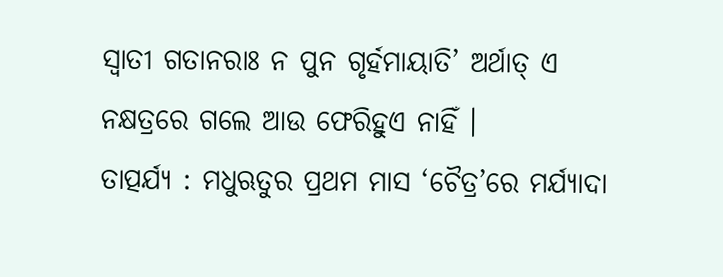ସ୍ୱାତୀ ଗତାନରାଃ ନ ପୁନ ଗୃର୍ହମାୟାତି’ ଅର୍ଥାତ୍ ଏ ନକ୍ଷତ୍ରରେ ଗଲେ ଆଉ ଫେରିହୁଏ ନାହିଁ ।
ତାତ୍ପର୍ଯ୍ୟ : ମଧୁଋତୁର ପ୍ରଥମ ମାସ ‘ଚୈତ୍ର’ରେ ମର୍ଯ୍ୟାଦା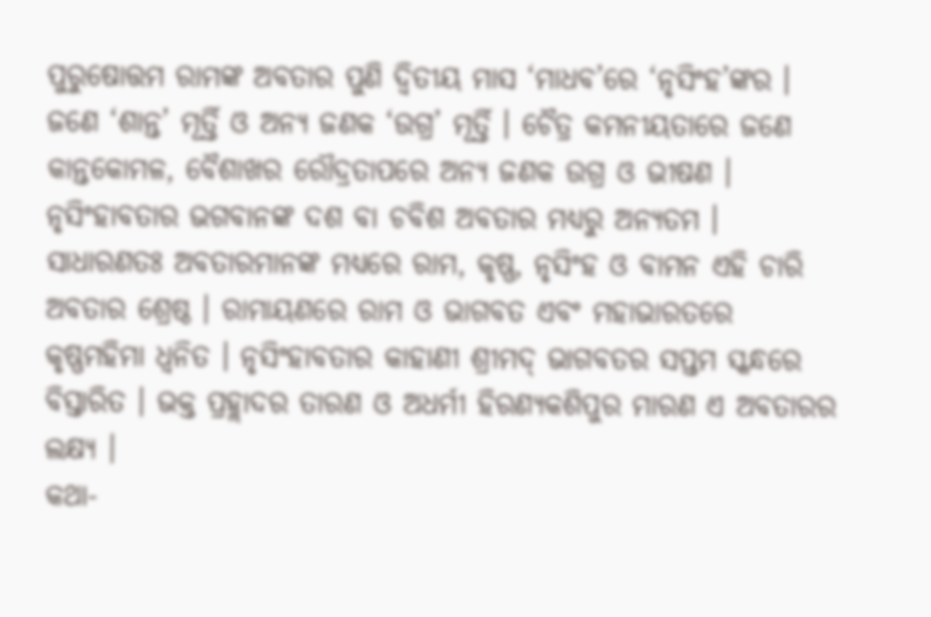ପୁରୁଷୋତ୍ତମ ରାମଙ୍କ ଅବତାର ପୁଣି ଦ୍ୱିତୀୟ ମାସ ‘ମାଧବ’ରେ ‘ନୃସିଂହ’ଙ୍କର । ଜଣେ ‘ଶାନ୍ତ’ ମୂର୍ତ୍ତି ଓ ଅନ୍ୟ ଜଣକ ‘ଉଗ୍ର’ ମୂର୍ତ୍ତି । ଚୈତ୍ର କମନୀୟତାରେ ଜଣେ କାନ୍ତକୋମଳ, ବୈଶାଖର ରୌଦ୍ରତାପରେ ଅନ୍ୟ ଜଣକ ଉଗ୍ର ଓ ଭୀଷଣ । ନୃସିଂହାବତାର ଭଗବାନଙ୍କ ଦଶ ବା ଚବିଶ ଅବତାର ମଧ୍ୟରୁ ଅନ୍ୟତମ । ସାଧାରଣତଃ ଅବତାରମାନଙ୍କ ମଧ୍ୟରେ ରାମ, କୃଷ୍ଣ, ନୃସିଂହ ଓ ବାମନ ଏହି ଚାରି ଅବତାର ଶ୍ରେଷ୍ଠ । ରାମାୟଣରେ ରାମ ଓ ଭାଗବତ ଏବଂ ମହାଭାରତରେ କୃଷ୍ଣମହିମା ଧ୍ୱନିତ । ନୃସିଂହାବତାର କାହାଣୀ ଶ୍ରୀମଦ୍ ଭାଗବତର ସପ୍ତମ ସ୍କନ୍ଧରେ ବିସ୍ତାରିତ । ଭକ୍ତ ପ୍ରହ୍ଲାଦର ତାରଣ ଓ ଅଧର୍ମୀ ହିରଣ୍ୟକଶିପୁର ମାରଣ ଏ ଅବତାରର ଲକ୍ଷ୍ୟ ।
କଥା-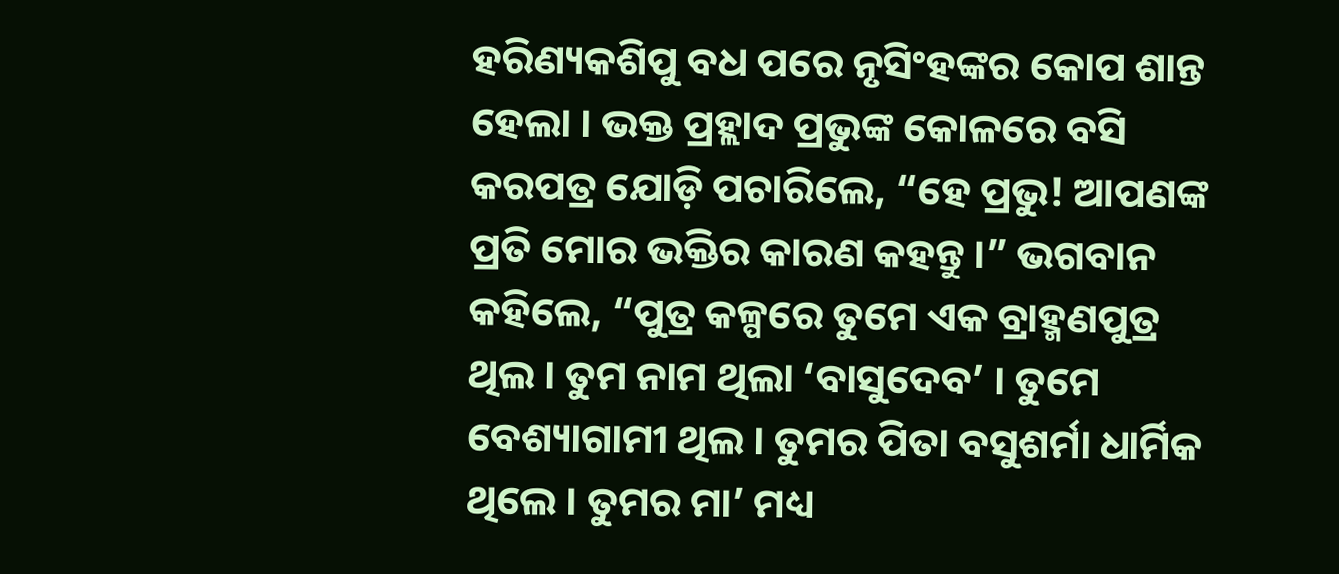ହରିଣ୍ୟକଶିପୁ ବଧ ପରେ ନୃସିଂହଙ୍କର କୋପ ଶାନ୍ତ ହେଲା । ଭକ୍ତ ପ୍ରହ୍ଲାଦ ପ୍ରଭୁଙ୍କ କୋଳରେ ବସି କରପତ୍ର ଯୋଡ଼ି ପଚାରିଲେ, “ହେ ପ୍ରଭୁ! ଆପଣଙ୍କ ପ୍ରତି ମୋର ଭକ୍ତିର କାରଣ କହନ୍ତୁ ।” ଭଗବାନ କହିଲେ, “ପୁତ୍ର କଳ୍ପରେ ତୁମେ ଏକ ବ୍ରାହ୍ମଣପୁତ୍ର ଥିଲ । ତୁମ ନାମ ଥିଲା ‘ବାସୁଦେବ’ । ତୁମେ ବେଶ୍ୟାଗାମୀ ଥିଲ । ତୁମର ପିତା ବସୁଶର୍ମା ଧାର୍ମିକ ଥିଲେ । ତୁମର ମା’ ମଧ୍ୟ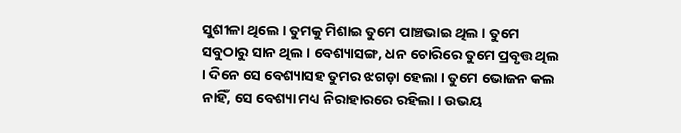ସୁଶୀଳା ଥିଲେ । ତୁମକୁ ମିଶାଇ ତୁମେ ପାଞ୍ଚଭାଇ ଥିଲ । ତୁମେ ସବୁଠାରୁ ସାନ ଥିଲ । ବେଶ୍ୟାସଙ୍ଗ, ଧନ ଚୋରିରେ ତୁମେ ପ୍ରବୃତ୍ତ ଥିଲ । ଦିନେ ସେ ବେଶ୍ୟାସହ ତୁମର ଝଗଡ଼ା ହେଲା । ତୁମେ ଭୋଜନ କଲ ନାହିଁ, ସେ ବେଶ୍ୟା ମଧ୍ୟ ନିରାହାରରେ ରହିଲା । ଉଭୟ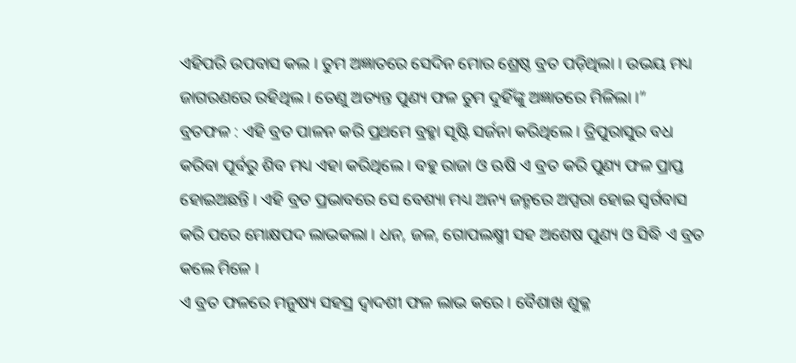ଏହିପରି ଉପବାସ କଲ । ତୁମ ଅଜ୍ଞାତରେ ସେଦିନ ମୋର ଶ୍ରେଷ୍ଠ ବ୍ରତ ପଡ଼ିଥିଲା । ଉଭୟ ମଧ୍ୟ ଜାଗରଣରେ ରହିଥିଲ । ତେଣୁ ଅତ୍ୟନ୍ତ ପୁଣ୍ୟ ଫଳ ତୁମ ଦୁହିଁଙ୍କୁ ଅଜ୍ଞାତରେ ମିଳିଲା ।”
ବ୍ରତଫଳ : ଏହି ବ୍ରତ ପାଳନ କରି ପ୍ରଥମେ ବ୍ରହ୍ମା ସୃଷ୍ଟି ସର୍ଜନା କରିଥିଲେ । ତ୍ରିପୁରାସୁର ବଧ କରିବା ପୂର୍ବରୁ ଶିବ ମଧ୍ୟ ଏହା କରିଥିଲେ । ବହୁ ରାଜା ଓ ଋଷି ଏ ବ୍ରତ କରି ପୁଣ୍ୟ ଫଳ ପ୍ରାପ୍ତ ହୋଇଅଛନ୍ତି । ଏହି ବ୍ରତ ପ୍ରଭାବରେ ସେ ବେଶ୍ୟା ମଧ୍ୟ ଅନ୍ୟ ଜନ୍ମରେ ଅପ୍ସରା ହୋଇ ସ୍ୱର୍ଗବାସ କରି ପରେ ମୋକ୍ଷପଦ ଲାଭକଲା । ଧନ, ଜଳ, ଗୋପଲକ୍ଷ୍ମୀ ସହ ଅଶେଷ ପୁଣ୍ୟ ଓ ସିଦ୍ଧି ଏ ବ୍ରତ କଲେ ମିଳେ ।
ଏ ବ୍ରତ ଫଳରେ ମନୁଷ୍ୟ ସହସ୍ର ଦ୍ୱାଦଶୀ ଫଳ ଲାଭ କରେ । ବୈଶାଖ ଶୁକ୍ଳ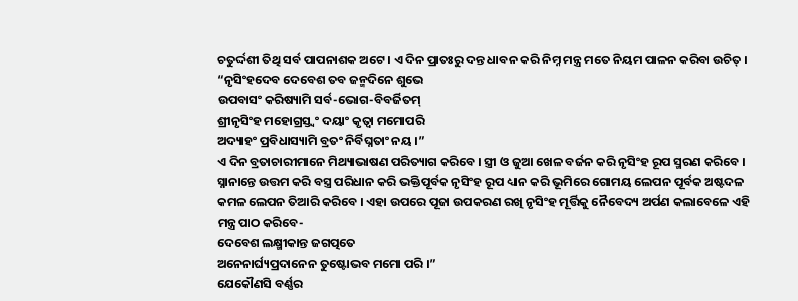ଚତୁର୍ଦ୍ଦଶୀ ତିଥି ସର୍ବ ପାପନାଶକ ଅଟେ । ଏ ଦିନ ପ୍ରାତଃରୁ ଦନ୍ତ ଧାବନ କରି ନିମ୍ନ ମନ୍ତ୍ର ମତେ ନିୟମ ପାଳନ କରିବା ଉଚିତ୍ ।
“ନୃସିଂହଦେବ ଦେବେଶ ତବ ଜନ୍ମଦିନେ ଶୁଭେ
ଉପବାସଂ କରିଷ୍ୟାମି ସର୍ବ-ଭୋଗ-ବିବର୍ଜିତମ୍
ଶ୍ରୀନୃସିଂହ ମହୋଗ୍ରସ୍ତ୍ୱଂ ଦୟାଂ କୃତ୍ୱା ମମୋପରି
ଅଦ୍ୟାହଂ ପ୍ରବିଧାସ୍ୟାମି ବ୍ରତଂ ନିର୍ବିଘ୍ନତାଂ ନୟ ।”
ଏ ଦିନ ବ୍ରତାଚାରୀମାନେ ମିଥ୍ୟାଭାଷଣ ପରିତ୍ୟାଗ କରିବେ । ସ୍ତ୍ରୀ ଓ ଜୁଆ ଖେଳ ବର୍ଜନ କରି ନୃସିଂହ ରୂପ ସ୍ମରଣ କରିବେ । ସ୍ନାନାନ୍ତେ ଉତ୍ତମ କରି ବସ୍ତ୍ର ପରିଧାନ କରି ଭକ୍ତିପୂର୍ବକ ନୃସିଂହ ରୂପ ଧ୍ୟାନ କରି ଭୂମିରେ ଗୋମୟ ଲେପନ ପୂର୍ବକ ଅଷ୍ଟଦଳ କମଳ ଲେପନ ତିଆରି କରିବେ । ଏହା ଉପରେ ପୂଜା ଉପକରଣ ରଖି ନୃସିଂହ ମୂର୍ତ୍ତିକୁ ନୈବେଦ୍ୟ ଅର୍ପଣ କଲାବେଳେ ଏହି ମନ୍ତ୍ର ପାଠ କରିବେ-
ଦେବେଶ ଲକ୍ଷ୍ମୀକାନ୍ତ ଜଗତ୍ପତେ
ଅନେନାର୍ଘ୍ୟପ୍ରଦାନେନ ତୁଷ୍ଟୋଭବ ମମୋ ପରି ।”
ଯେକୌଣସି ବର୍ଣ୍ଣର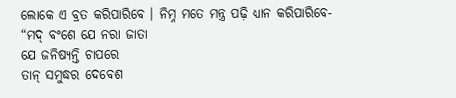ଲୋକେ ଏ ବ୍ରତ କରିପାରିବେ । ନିମ୍ନ ମତେ ମନ୍ତ୍ର ପଢ଼ି ଧ୍ୟାନ କରିପାରିବେ-
“ମଦ୍ ବଂଶେ ଯେ ନରା ଜାତା
ଯେ ଜନିଷ୍ୟନ୍ତି ଚାପରେ
ତାନ୍ ସମୁଦ୍ଧର ଦେବେଶ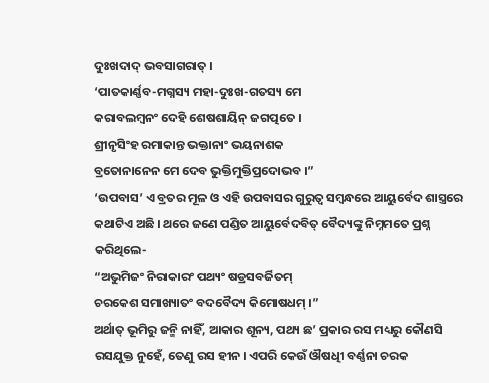ଦୁଃଖଦାଦ୍ ଭବସାଗରାତ୍ ।
‘ପାତକାର୍ଣ୍ଣବ-ମଗ୍ନସ୍ୟ ମହା-ଦୁଃଖ-ଗତସ୍ୟ ମେ
କରାବଲମ୍ବନଂ ଦେହି ଶେଷଶାୟିନ୍ ଜଗତ୍ପତେ ।
ଶ୍ରୀନୃସିଂହ ରମାକାନ୍ତ ଭକ୍ତାନାଂ ଭୟନାଶକ
ବ୍ରତୋନାନେନ ମେ ଦେବ ଭୁକ୍ତିମୁକ୍ତିପ୍ରଦୋଭବ ।”
‘ଉପବାସ’ ଏ ବ୍ରତର ମୂଳ ଓ ଏହି ଉପବାସର ଗୁରୁତ୍ୱ ସମ୍ବନ୍ଧରେ ଆୟୁର୍ବେଦ ଶାସ୍ତ୍ରରେ କଥାଟିଏ ଅଛି । ଥରେ ଜଣେ ପଣ୍ଡିତ ଆୟୁର୍ବେଦବିତ୍ ବୈଦ୍ୟଙ୍କୁ ନିମ୍ନମତେ ପ୍ରଶ୍ନ କରିଥିଲେ-
“ଅଭୁମିଜଂ ନିରାକାରଂ ପଥ୍ୟଂ ଷଡ୍ରସବର୍ଜିତମ୍
ଚରକେଶ ସମାଖ୍ୟାତଂ ବଦବୈଦ୍ୟ କିମୋଷଧମ୍ ।”
ଅର୍ଥାତ୍ ଭୂମିରୁ ଜନ୍ମି ନାହିଁ, ଆକାର ଶୂନ୍ୟ, ପଥ୍ୟ ଛ’ ପ୍ରକାର ରସ ମଧ୍ୟରୁ କୌଣସି ରସଯୁକ୍ତ ନୁହେଁ, ତେଣୁ ରସ ହୀନ । ଏପରି କେଉଁ ଔଷଧିୀ ବର୍ଣ୍ଣନା ଚରକ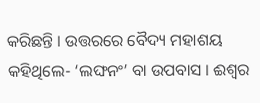କରିଛନ୍ତି । ଉତ୍ତରରେ ବୈଦ୍ୟ ମହାଶୟ କହିଥିଲେ- ‘ଲଙ୍ଘନଂ’ ବା ଉପବାସ । ଈଶ୍ୱର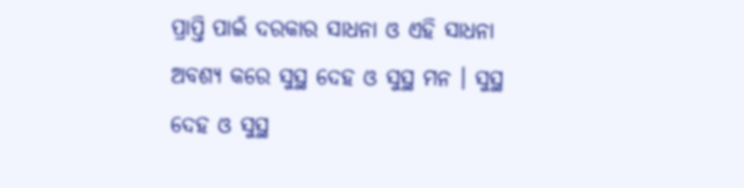ପ୍ରାପ୍ତି ପାଇଁ ଦରକାର ସାଧନା ଓ ଏହି ସାଧନା ଅବଶ୍ୟ କରେ ସୁସ୍ଥ ଦେହ ଓ ସୁସ୍ଥ ମନ । ସୁସ୍ଥ ଦେହ ଓ ସୁସ୍ଥ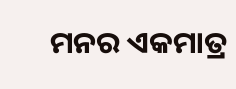ମନର ଏକମାତ୍ର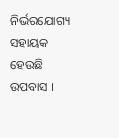ନିର୍ଭରଯୋଗ୍ୟ ସହାୟକ ହେଉଛି ଉପବାସ ।